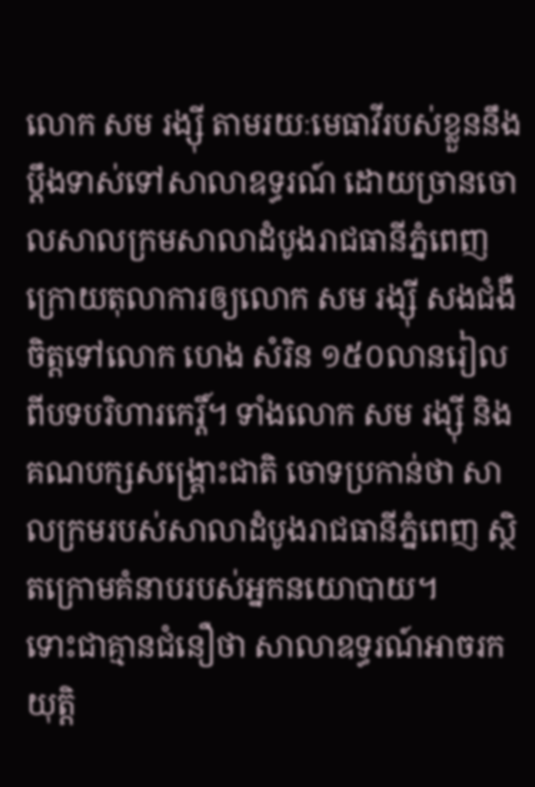លោក សម រង្ស៊ី តាមរយៈមេធាវីរបស់ខ្លួននឹងប្ដឹងទាស់ទៅសាលាឧទ្ធរណ៍ ដោយច្រានចោលសាលក្រមសាលាដំបូងរាជធានីភ្នំពេញ ក្រោយតុលាការឲ្យលោក សម រង្ស៊ី សងជំងឺចិត្តទៅលោក ហេង សំរិន ១៥០លានរៀលពីបទបរិហារកេរ្តិ៍។ ទាំងលោក សម រង្ស៊ី និងគណបក្សសង្គ្រោះជាតិ ចោទប្រកាន់ថា សាលក្រមរបស់សាលាដំបូងរាជធានីភ្នំពេញ ស្ថិតក្រោមគំនាបរបស់អ្នកនយោបាយ។
ទោះជាគ្មានជំនឿថា សាលាឧទ្ធរណ៍អាចរកយុត្តិ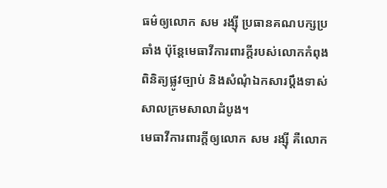ធម៌ឲ្យលោក សម រង្ស៊ី ប្រធានគណបក្សប្រឆាំង ប៉ុន្តែមេធាវីការពារក្ដីរបស់លោកកំពុងពិនិត្យផ្លូវច្បាប់ និងសំណុំឯកសារប្ដឹងទាស់សាលក្រមសាលាដំបូង។
មេធាវីការពារក្ដីឲ្យលោក សម រង្ស៊ី គឺលោក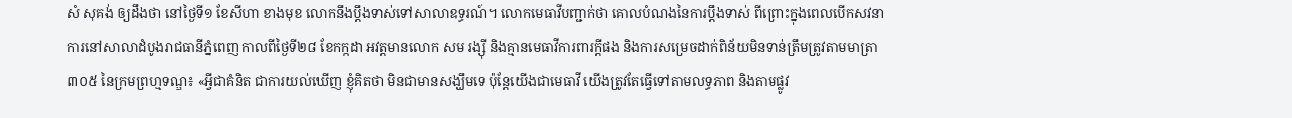សំ សុគង់ ឲ្យដឹងថា នៅថ្ងៃទី១ ខែសីហា ខាងមុខ លោកនឹងប្ដឹងទាស់ទៅសាលាឧទ្ធរណ៍។ លោកមេធាវីបញ្ជាក់ថា គោលបំណងនៃការប្ដឹងទាស់ ពីព្រោះក្នុងពេលបើកសវនាការនៅសាលាដំបូងរាជធានីភ្នំពេញ កាលពីថ្ងៃទី២៨ ខែកក្កដា អវត្តមានលោក សម រង្ស៊ី និងគ្មានមេធាវីការពារក្ដីផង និងការសម្រេចដាក់ពិន័យមិនទាន់ត្រឹមត្រូវតាមមាត្រា ៣០៥ នៃក្រមព្រហ្មទណ្ឌ៖ «អ្វីជាគំនិត ជាការយល់ឃើញ ខ្ញុំគិតថា មិនជាមានសង្ឃឹមទេ ប៉ុន្តែយើងជាមេធាវី យើងត្រូវតែធ្វើទៅតាមលទ្ធភាព និងតាមផ្លូវ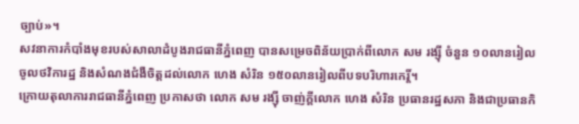ច្បាប់»។
សវនាការកំបាំងមុខរបស់សាលាដំបូងរាជធានីភ្នំពេញ បានសម្រេចពិន័យប្រាក់ពីលោក សម រង្ស៊ី ចំនួន ១០លានរៀលចូលថវិការដ្ឋ និងសំណងជំងឺចិត្តដល់លោក ហេង សំរិន ១៥០លានរៀលពីបទបរិហារកេរ្តិ៍។
ក្រោយតុលាការរាជធានីភ្នំពេញ ប្រកាសថា លោក សម រង្ស៊ី ចាញ់ក្តីលោក ហេង សំរិន ប្រធានរដ្ឋសភា និងជាប្រធានកិ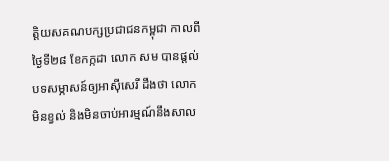ត្តិយសគណបក្សប្រជាជនកម្ពុជា កាលពីថ្ងៃទី២៨ ខែកក្កដា លោក សម បានផ្ដល់បទសម្ភាសន៍ឲ្យអាស៊ីសេរី ដឹងថា លោកមិនខ្វល់ និងមិនចាប់អារម្មណ៍នឹងសាល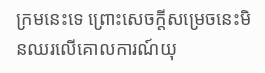ក្រមនេះទេ ព្រោះសេចក្ដីសម្រេចនេះមិនឈរលើគោលការណ៍យុ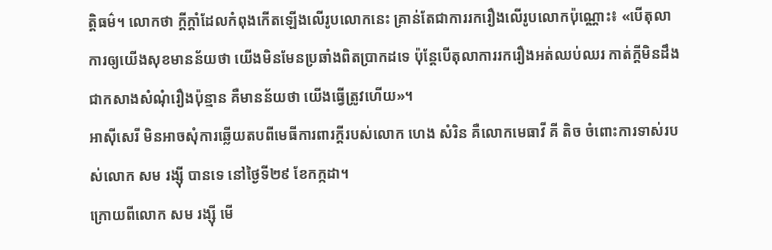ត្តិធម៌។ លោកថា ក្ដីក្ដាំដែលកំពុងកើតឡើងលើរូបលោកនេះ គ្រាន់តែជាការរករឿងលើរូបលោកប៉ុណ្ណោះ៖ «បើតុលាការឲ្យយើងសុខមានន័យថា យើងមិនមែនប្រឆាំងពិតប្រាកដទេ ប៉ុន្តែបើតុលាការរករឿងអត់ឈប់ឈរ កាត់ក្តីមិនដឹងជាកសាងសំណុំរឿងប៉ុន្មាន គឺមានន័យថា យើងធ្វើត្រូវហើយ»។
អាស៊ីសេរី មិនអាចសុំការឆ្លើយតបពីមេធីការពារក្តីរបស់លោក ហេង សំរិន គឺលោកមេធាវី គី តិច ចំពោះការទាស់របស់លោក សម រង្ស៊ី បានទេ នៅថ្ងៃទី២៩ ខែកក្កដា។
ក្រោយពីលោក សម រង្ស៊ី មើ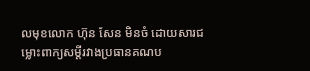លមុខលោក ហ៊ុន សែន មិនចំ ដោយសារជម្លោះពាក្យសម្ដីរវាងប្រធានគណប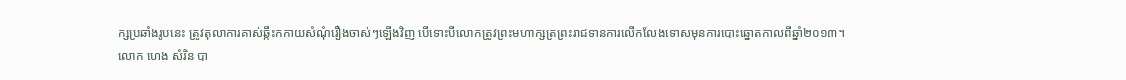ក្សប្រឆាំងរូបនេះ ត្រូវតុលាការគាស់ឆ្កឹះកកាយសំណុំរឿងចាស់ៗឡើងវិញ បើទោះបីលោកត្រូវព្រះមហាក្សត្រព្រះរាជទានការលើកលែងទោសមុនការបោះឆ្នោតកាលពីឆ្នាំ២០១៣។
លោក ហេង សំរិន បា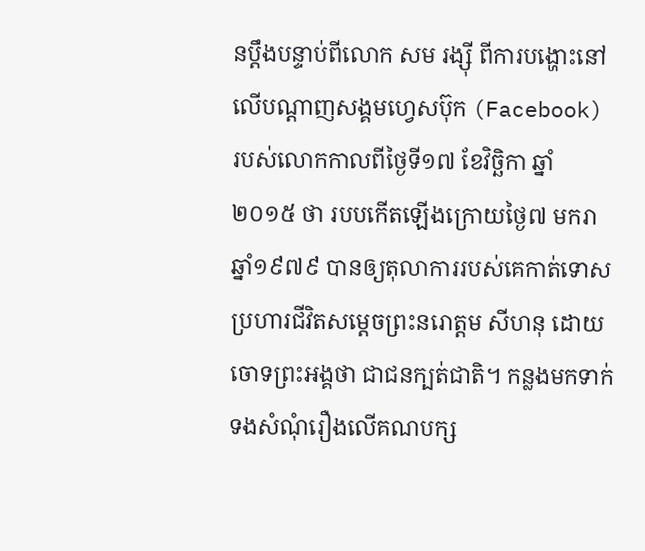នប្ដឹងបន្ទាប់ពីលោក សម រង្ស៊ី ពីការបង្ហោះនៅលើបណ្ដាញសង្គមហ្វេសប៊ុក (Facebook) របស់លោកកាលពីថ្ងៃទី១៧ ខែវិច្ឆិកា ឆ្នាំ២០១៥ ថា របបកើតឡើងក្រោយថ្ងៃ៧ មករា ឆ្នាំ១៩៧៩ បានឲ្យតុលាការរបស់គេកាត់ទោសប្រហារជីវិតសម្ដេចព្រះនរោត្ដម សីហនុ ដោយចោទព្រះអង្គថា ជាជនក្បត់ជាតិ។ កន្លងមកទាក់ទងសំណុំរឿងលើគណបក្ស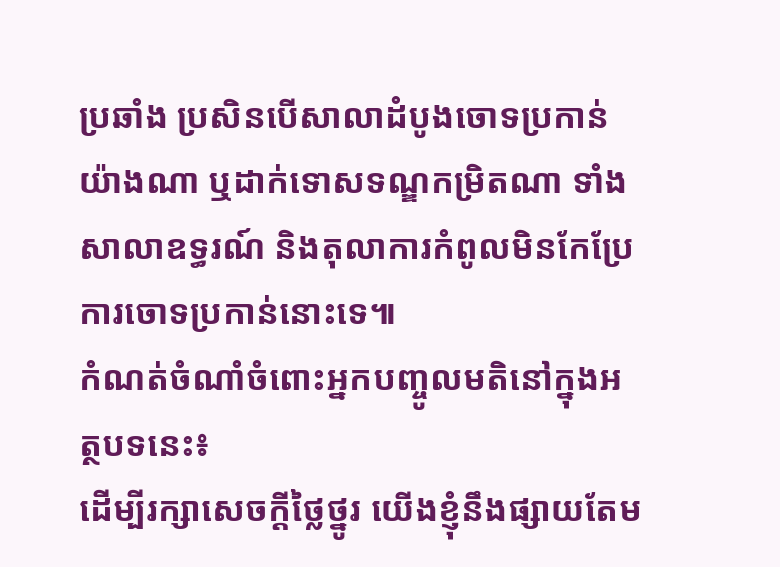ប្រឆាំង ប្រសិនបើសាលាដំបូងចោទប្រកាន់យ៉ាងណា ឬដាក់ទោសទណ្ឌកម្រិតណា ទាំងសាលាឧទ្ធរណ៍ និងតុលាការកំពូលមិនកែប្រែការចោទប្រកាន់នោះទេ៕
កំណត់ចំណាំចំពោះអ្នកបញ្ចូលមតិនៅក្នុងអត្ថបទនេះ៖
ដើម្បីរក្សាសេចក្ដីថ្លៃថ្នូរ យើងខ្ញុំនឹងផ្សាយតែម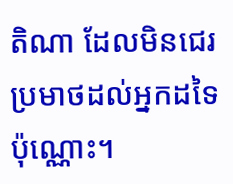តិណា ដែលមិនជេរប្រមាថដល់អ្នកដទៃប៉ុណ្ណោះ។